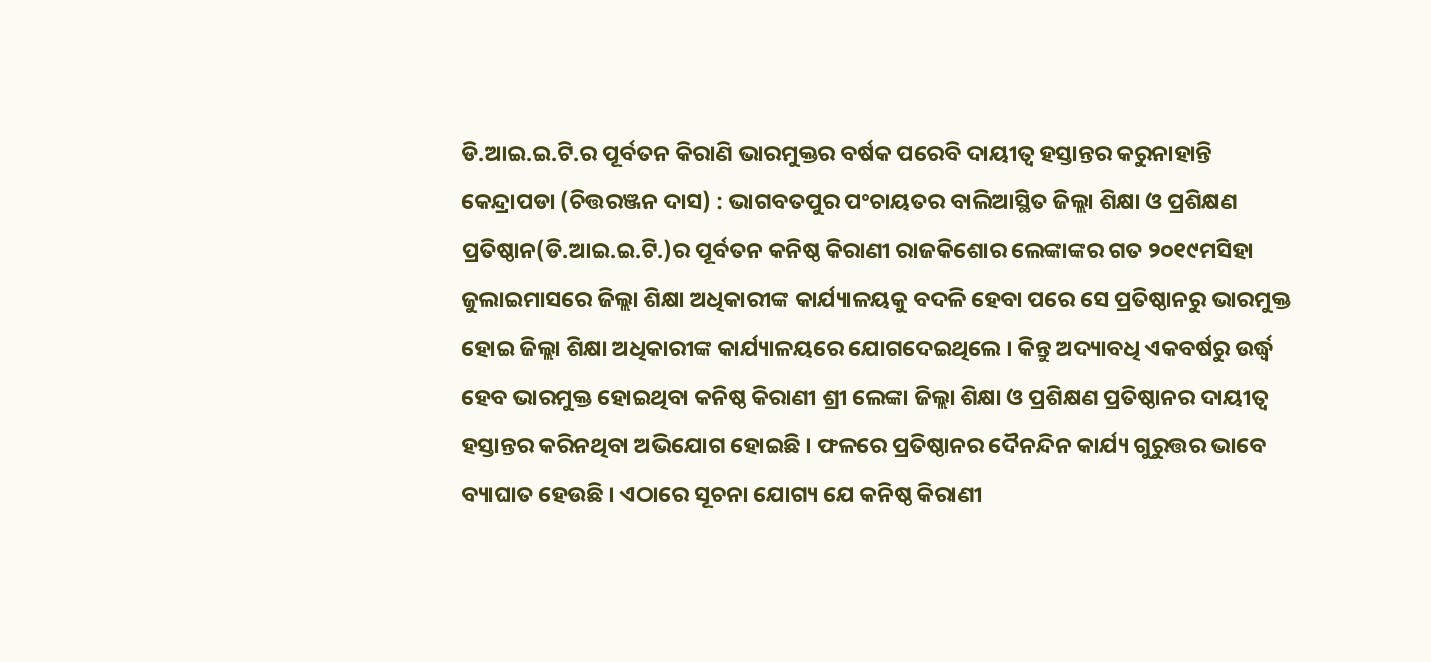ଡି.ଆଇ.ଇ.ଟି.ର ପୂର୍ବତନ କିରାଣି ଭାରମୁକ୍ତର ବର୍ଷକ ପରେବି ଦାୟୀତ୍ୱ ହସ୍ତାନ୍ତର କରୁନାହାନ୍ତି
କେନ୍ଦ୍ରାପଡା (ଚିତ୍ତରଞ୍ଜନ ଦାସ) : ଭାଗବତପୁର ପଂଚାୟତର ବାଲିଆସ୍ଥିତ ଜିଲ୍ଲା ଶିକ୍ଷା ଓ ପ୍ରଶିକ୍ଷଣ ପ୍ରତିଷ୍ଠାନ(ଡି.ଆଇ.ଇ.ଟି.)ର ପୂର୍ବତନ କନିଷ୍ଠ କିରାଣୀ ରାଜକିଶୋର ଲେଙ୍କାଙ୍କର ଗତ ୨୦୧୯ମସିହା ଜୁଲାଇମାସରେ ଜିଲ୍ଲା ଶିକ୍ଷା ଅଧିକାରୀଙ୍କ କାର୍ଯ୍ୟାଳୟକୁ ବଦଳି ହେବା ପରେ ସେ ପ୍ରତିଷ୍ଠାନରୁ ଭାରମୁକ୍ତ ହୋଇ ଜିଲ୍ଲା ଶିକ୍ଷା ଅଧିକାରୀଙ୍କ କାର୍ଯ୍ୟାଳୟରେ ଯୋଗଦେଇଥିଲେ । କିନ୍ତୁ ଅଦ୍ୟାବଧି ଏକବର୍ଷରୁ ଉର୍ଦ୍ଧ୍ୱ ହେବ ଭାରମୁକ୍ତ ହୋଇଥିବା କନିଷ୍ଠ କିରାଣୀ ଶ୍ରୀ ଲେଙ୍କା ଜିଲ୍ଲା ଶିକ୍ଷା ଓ ପ୍ରଶିକ୍ଷଣ ପ୍ରତିଷ୍ଠାନର ଦାୟୀତ୍ୱ ହସ୍ତାନ୍ତର କରିନଥିବା ଅଭିଯୋଗ ହୋଇଛି । ଫଳରେ ପ୍ରତିଷ୍ଠାନର ଦୈନନ୍ଦିନ କାର୍ଯ୍ୟ ଗୁରୁତ୍ତର ଭାବେ ବ୍ୟାଘାତ ହେଉଛି । ଏଠାରେ ସୂଚନା ଯୋଗ୍ୟ ଯେ କନିଷ୍ଠ କିରାଣୀ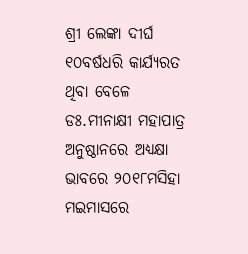ଶ୍ରୀ ଲେଙ୍କା ଦୀର୍ଘ ୧୦ବର୍ଷଧରି କାର୍ଯ୍ୟରତ ଥିବା ବେଳେ ଡଃ.ମୀନାକ୍ଷୀ ମହାପାତ୍ର ଅନୁଷ୍ଠାନରେ ଅଧ୍ୟକ୍ଷା ଭାବରେ ୨୦୧୮ମସିହା ମଇମାସରେ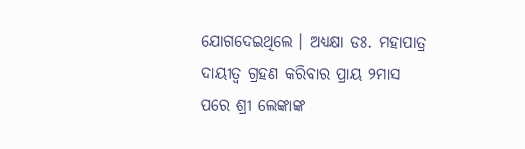ଯୋଗଦେଇଥିଲେ । ଅଧ୍ୟକ୍ଷା ଡଃ. ମହାପାତ୍ର ଦାୟୀତ୍ୱ ଗ୍ରହଣ କରିବାର ପ୍ରାୟ ୨ମାସ ପରେ ଶ୍ରୀ ଲେଙ୍କାଙ୍କ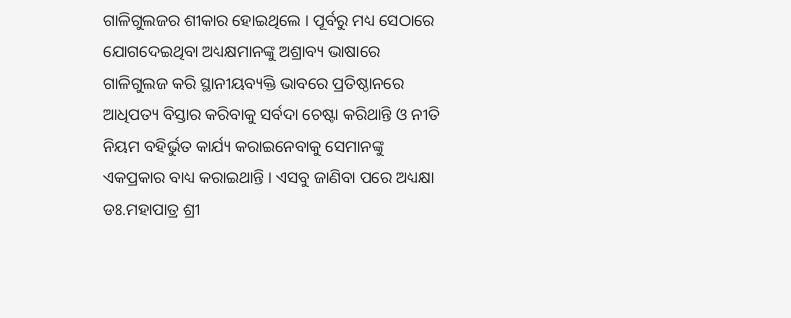ଗାଳିଗୁଲଜର ଶୀକାର ହୋଇଥିଲେ । ପୂର୍ବରୁ ମଧ୍ୟ ସେଠାରେ ଯୋଗଦେଇଥିବା ଅଧ୍ୟକ୍ଷମାନଙ୍କୁ ଅଶ୍ରାବ୍ୟ ଭାଷାରେ ଗାଳିଗୁଲଜ କରି ସ୍ଥାନୀୟବ୍ୟକ୍ତି ଭାବରେ ପ୍ରତିଷ୍ଠାନରେ ଆଧିପତ୍ୟ ବିସ୍ତାର କରିବାକୁ ସର୍ବଦା ଚେଷ୍ଟା କରିଥାନ୍ତି ଓ ନୀତି ନିୟମ ବହିର୍ଭୁତ କାର୍ଯ୍ୟ କରାଇନେବାକୁ ସେମାନଙ୍କୁ ଏକପ୍ରକାର ବାଧ୍ୟ କରାଇଥାନ୍ତି । ଏସବୁ ଜାଣିବା ପରେ ଅଧ୍ୟକ୍ଷା ଡଃ.ମହାପାତ୍ର ଶ୍ରୀ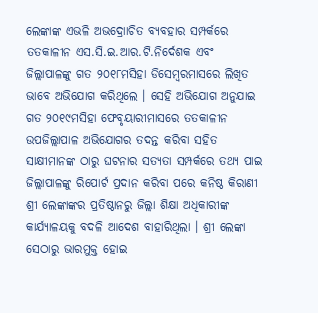ଲେଙ୍କାଙ୍କ ଏଭଳି ଅଭଦ୍ରୋାଚିତ ବ୍ୟବହାର ସମ୍ପର୍କରେ ତତକାଳୀନ ଏସ.ସି.ଇ.ଆର.ଟି.ନିର୍ଦେଶକ ଏବଂ ଜିଲ୍ଲାପାଳଙ୍କୁ ଗତ ୨୦୧୮ମସିହା ଡିସେମ୍ବରମାସରେ ଲିଖିତ ଭାବେ ଅଭିଯୋଗ କରିଥିଲେ । ସେହି ଅଭିଯୋଗ ଅନୁଯାଇ ଗତ ୨୦୧୯ମସିହା ଫେବୃୟାରୀମାସରେ ତତକାଳୀନ ଉପଜିଲ୍ଲାପାଳ ଅଭିଯୋଗର ତଦନ୍ତ କରିବା ସହିତ ସାକ୍ଷୀମାନଙ୍କ ଠାରୁ ଘଟନାର ସତ୍ୟତା ସମ୍ପର୍କରେ ତଥ୍ୟ ପାଇ ଜିଲ୍ଲାପାଳଙ୍କୁ ରିପୋର୍ଟ ପ୍ରଦାନ କରିବା ପରେ କନିଷ୍ଠ କିରାଣୀ ଶ୍ରୀ ଲେଙ୍କାଙ୍କର ପ୍ରତିଷ୍ଠାନରୁ ଜିଲ୍ଲା ଶିକ୍ଷା ଅଧିକାରୀଙ୍କ କାର୍ଯ୍ୟାଳୟକୁ ବଦଳି ଆଦେଶ ବାହାରିଥିଲା । ଶ୍ରୀ ଲେଙ୍କା ସେଠାରୁ ଭାରମୁକ୍ତ ହୋଇ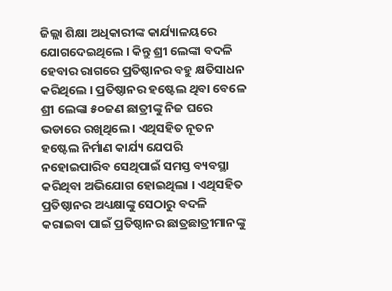ଜିଲ୍ଲା ଶିକ୍ଷା ଅଧିକାରୀଙ୍କ କାର୍ଯ୍ୟାଳୟରେ ଯୋଗଦେଇଥିଲେ । କିନ୍ତୁ ଶ୍ରୀ ଲେଙ୍କା ବଦଳି ହେବାର ରାଗରେ ପ୍ରତିଷ୍ଠାନର ବହୁ କ୍ଷତିସାଧନ କରିଥିଲେ । ପ୍ରତିଷ୍ଠାନର ହଷ୍ଟେଲ ଥିବା ବେଳେ ଶ୍ରୀ ଲେଙ୍କା ୫୦ଜଣ ଛାତ୍ରୀଙ୍କୁ ନିଜ ଘରେ ଭଡାରେ ରଖିଥିଲେ । ଏଥିସହିତ ନୂତନ ହଷ୍ଟେଲ ନିର୍ମାଣ କାର୍ଯ୍ୟ ଯେପରି ନହୋଇପାରିବ ସେଥିପାଇଁ ସମସ୍ତ ବ୍ୟବସ୍ଥା କରିଥିବା ଅଭିଯୋଗ ହୋଇଥିଲା । ଏଥିସହିତ ପ୍ରତିଷ୍ଠାନର ଅଧ୍ୟକ୍ଷାଙ୍କୁ ସେଠାରୁ ବଦଳି କରାଇବା ପାଇଁ ପ୍ରତିଷ୍ଠାନର ଛାତ୍ରଛାତ୍ରୀମାନଙ୍କୁ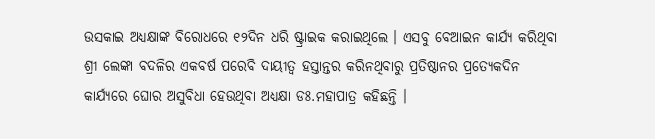ଉସକାଇ ଅଧ୍ୟକ୍ଷାଙ୍କ ବିରୋଧରେ ୧୨ଦିନ ଧରି ଷ୍ଟ୍ରାଇକ କରାଇଥିଲେ । ଏସବୁ ବେଆଇନ କାର୍ଯ୍ୟ କରିଥିବା ଶ୍ରୀ ଲେଙ୍କା ବଦଳିର ଏକବର୍ଷ ପରେବି ଦାୟୀତ୍ୱ ହସ୍ତାନ୍ତର କରିନଥିବାରୁ ପ୍ରତିଷ୍ଠାନର ପ୍ରତ୍ୟେକଦିନ କାର୍ଯ୍ୟରେ ଘୋର ଅସୁବିଧା ହେଉଥିବା ଅଧ୍ୟକ୍ଷା ଡଃ.ମହାପାତ୍ର କହିଛନ୍ତି ।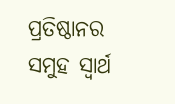ପ୍ରତିଷ୍ଠାନର ସମୁହ ସ୍ୱାର୍ଥ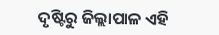ଦୃଷ୍ଟିରୁ ଜିଲ୍ଲାପାଳ ଏହି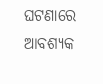ଘଟଣାରେ ଆବଶ୍ୟକ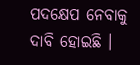ପଦକ୍ଷେପ ନେବାକୁ ଦାବି ହୋଇଛି ।